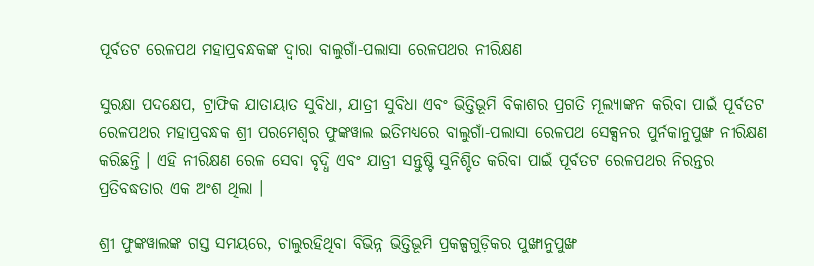ପୂର୍ବତଟ ରେଳପଥ ମହାପ୍ରବନ୍ଧକଙ୍କ ଦ୍ୱାରା ବାଲୁଗାଁ-ପଲାସା ରେଳପଥର ନୀରିକ୍ଷଣ

ସୁରକ୍ଷା ପଦକ୍ଷେପ, ଟ୍ରାଫିକ ଯାତାୟାତ ସୁବିଧା, ଯାତ୍ରୀ ସୁବିଧା ଏବଂ ଭିତ୍ତିଭୂମି ବିକାଶର ପ୍ରଗତି ମୂଲ୍ୟାଙ୍କନ କରିବା ପାଇଁ ପୂର୍ବତଟ ରେଳପଥର ମହାପ୍ରବନ୍ଧକ ଶ୍ରୀ ପରମେଶ୍ୱର ଫୁଙ୍କୱାଲ ଇତିମଧ୍ୟରେ ବାଲୁଗାଁ-ପଲାସା ରେଳପଥ ସେକ୍ସନର ପୁର୍ନକାନୁପୁଙ୍ଖ ନୀରିକ୍ଷଣ କରିଛନ୍ତି । ଏହି ନୀରିକ୍ଷଣ ରେଳ ସେବା ବୃଦ୍ଧି ଏବଂ ଯାତ୍ରୀ ସନ୍ତୁଷ୍ଟି ସୁନିଶ୍ଚିତ କରିବା ପାଇଁ ପୂର୍ବତଟ ରେଳପଥର ନିରନ୍ତର ପ୍ରତିବଦ୍ଧତାର ଏକ ଅଂଶ ଥିଲା ।

ଶ୍ରୀ ଫୁଙ୍କୱାଲଙ୍କ ଗସ୍ତ ସମୟରେ, ଚାଲୁରହିଥିବା ବିଭିନ୍ନ ଭିତ୍ତିଭୂମି ପ୍ରକଳ୍ପଗୁଡ଼ିକର ପୁଙ୍ଖାନୁପୁଙ୍ଖ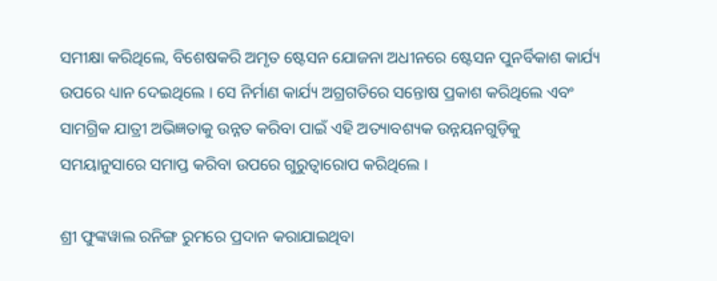ସମୀକ୍ଷା କରିଥିଲେ, ବିଶେଷକରି ଅମୃତ ଷ୍ଟେସନ ଯୋଜନା ଅଧୀନରେ ଷ୍ଟେସନ ପୁନର୍ବିକାଶ କାର୍ଯ୍ୟ ଉପରେ ଧ୍ୟାନ ଦେଇଥିଲେ । ସେ ନିର୍ମାଣ କାର୍ଯ୍ୟ ଅଗ୍ରଗତିରେ ସନ୍ତୋଷ ପ୍ରକାଶ କରିଥିଲେ ଏବଂ ସାମଗ୍ରିକ ଯାତ୍ରୀ ଅଭିଜ୍ଞତାକୁ ଉନ୍ନତ କରିବା ପାଇଁ ଏହି ଅତ୍ୟାବଶ୍ୟକ ଉନ୍ନୟନଗୁଡ଼ିକୁ ସମୟାନୁସାରେ ସମାପ୍ତ କରିବା ଉପରେ ଗୁରୁତ୍ୱାରୋପ କରିଥିଲେ ।

ଶ୍ରୀ ଫୁଙ୍କୱାଲ ରନିଙ୍ଗ ରୁମରେ ପ୍ରଦାନ କରାଯାଇଥିବା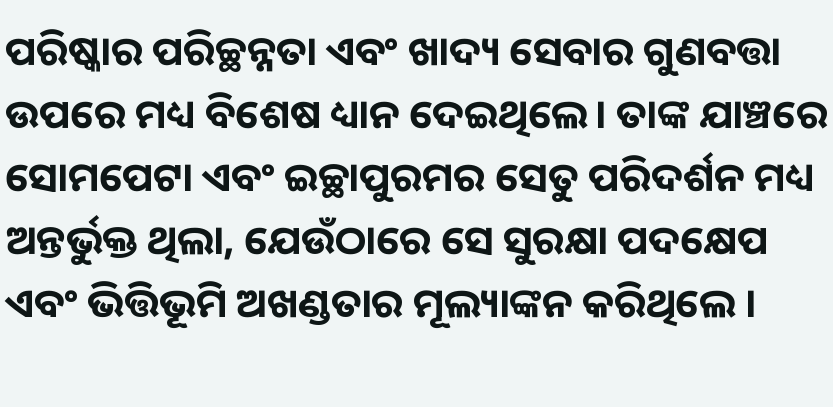ପରିଷ୍କାର ପରିଚ୍ଛନ୍ନତା ଏବଂ ଖାଦ୍ୟ ସେବାର ଗୁଣବତ୍ତା ଉପରେ ମଧ୍ୟ ବିଶେଷ ଧ୍ୟାନ ଦେଇଥିଲେ। ତାଙ୍କ ଯାଞ୍ଚରେ ସୋମପେଟା ଏବଂ ଇଚ୍ଛାପୁରମର ସେତୁ ପରିଦର୍ଶନ ମଧ୍ୟ ଅନ୍ତର୍ଭୁକ୍ତ ଥିଲା, ଯେଉଁଠାରେ ସେ ସୁରକ୍ଷା ପଦକ୍ଷେପ ଏବଂ ଭିତ୍ତିଭୂମି ଅଖଣ୍ଡତାର ମୂଲ୍ୟାଙ୍କନ କରିଥିଲେ ।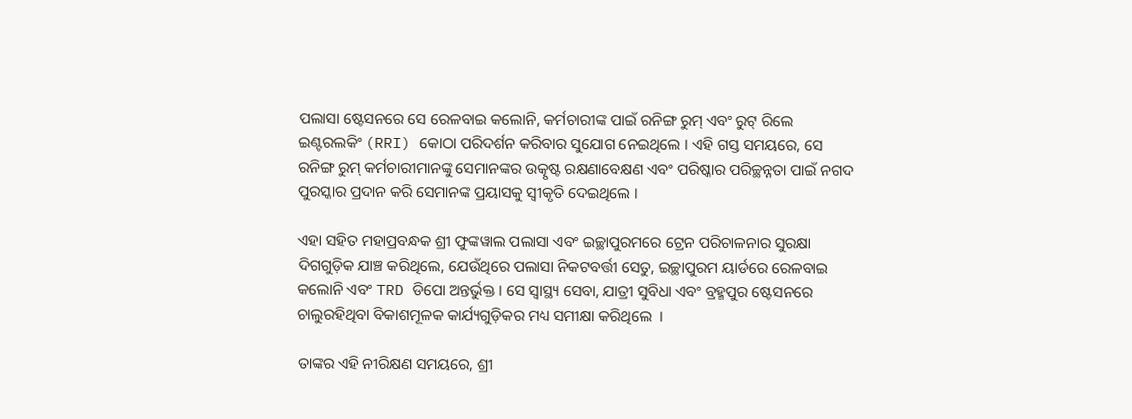ପଲାସା ଷ୍ଟେସନରେ ସେ ରେଳବାଇ କଲୋନି, କର୍ମଚାରୀଙ୍କ ପାଇଁ ରନିଙ୍ଗ ରୁମ୍ ଏବଂ ରୁଟ୍ ରିଲେ ଇଣ୍ଟରଲକିଂ (RRI) କୋଠା ପରିଦର୍ଶନ କରିବାର ସୁଯୋଗ ନେଇଥିଲେ । ଏହି ଗସ୍ତ ସମୟରେ, ସେ ରନିଙ୍ଗ ରୁମ୍ କର୍ମଚାରୀମାନଙ୍କୁ ସେମାନଙ୍କର ଉତ୍କୃଷ୍ଟ ରକ୍ଷଣାବେକ୍ଷଣ ଏବଂ ପରିଷ୍କାର ପରିଚ୍ଛନ୍ନତା ପାଇଁ ନଗଦ ପୁରସ୍କାର ପ୍ରଦାନ କରି ସେମାନଙ୍କ ପ୍ରୟାସକୁ ସ୍ୱୀକୃତି ଦେଇଥିଲେ ।

ଏହା ସହିତ ମହାପ୍ରବନ୍ଧକ ଶ୍ରୀ ଫୁଙ୍କୱାଲ ପଲାସା ଏବଂ ଇଚ୍ଛାପୁରମରେ ଟ୍ରେନ ପରିଚାଳନାର ସୁରକ୍ଷା ଦିଗଗୁଡ଼ିକ ଯାଞ୍ଚ କରିଥିଲେ, ଯେଉଁଥିରେ ପଲାସା ନିକଟବର୍ତ୍ତୀ ସେତୁ, ଇଚ୍ଛାପୁରମ ୟାର୍ଡରେ ରେଳବାଇ କଲୋନି ଏବଂ TRD ଡିପୋ ଅନ୍ତର୍ଭୁକ୍ତ । ସେ ସ୍ୱାସ୍ଥ୍ୟ ସେବା, ଯାତ୍ରୀ ସୁବିଧା ଏବଂ ବ୍ରହ୍ମପୁର ଷ୍ଟେସନରେ ଚାଲୁରହିଥିବା ବିକାଶମୂଳକ କାର୍ଯ୍ୟଗୁଡ଼ିକର ମଧ୍ୟ ସମୀକ୍ଷା କରିଥିଲେ  ।

ତାଙ୍କର ଏହି ନୀରିକ୍ଷଣ ସମୟରେ, ଶ୍ରୀ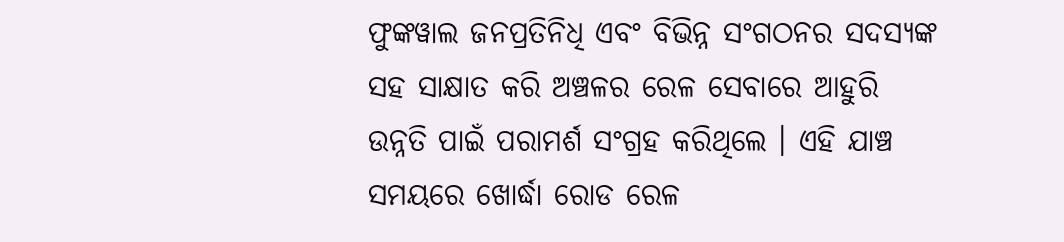ଫୁଙ୍କୱାଲ ଜନପ୍ରତିନିଧି ଏବଂ ବିଭିନ୍ନ ସଂଗଠନର ସଦସ୍ୟଙ୍କ ସହ ସାକ୍ଷାତ କରି ଅଞ୍ଚଳର ରେଳ ସେବାରେ ଆହୁରି ଉନ୍ନତି ପାଇଁ ପରାମର୍ଶ ସଂଗ୍ରହ କରିଥିଲେ । ଏହି ଯାଞ୍ଚ ସମୟରେ ଖୋର୍ଦ୍ଧା ରୋଡ ରେଳ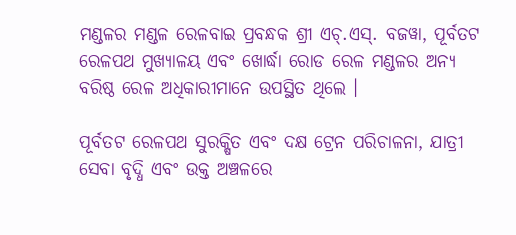ମଣ୍ଡଳର ମଣ୍ଡଳ ରେଳବାଇ ପ୍ରବନ୍ଧକ ଶ୍ରୀ ଏଚ୍.ଏସ୍. ବଜୱା, ପୂର୍ବତଟ ରେଳପଥ ମୁଖ୍ୟାଳୟ ଏବଂ ଖୋର୍ଦ୍ଧା ରୋଡ ରେଳ ମଣ୍ଡଳର ଅନ୍ୟ ବରିଷ୍ଠ ରେଳ ଅଧିକାରୀମାନେ ଉପସ୍ଥିତ ଥିଲେ ।

ପୂର୍ବତଟ ରେଳପଥ ସୁରକ୍ଷିତ ଏବଂ ଦକ୍ଷ ଟ୍ରେନ ପରିଚାଳନା, ଯାତ୍ରୀ ସେବା ବୃଦ୍ଧି ଏବଂ ଉକ୍ତ ଅଞ୍ଚଳରେ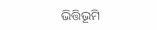ଭିତ୍ତିଭୂମି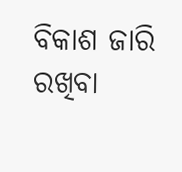ବିକାଶ ଜାରି ରଖିବା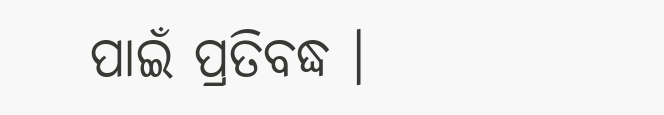ପାଇଁ ପ୍ରତିବଦ୍ଧ ।